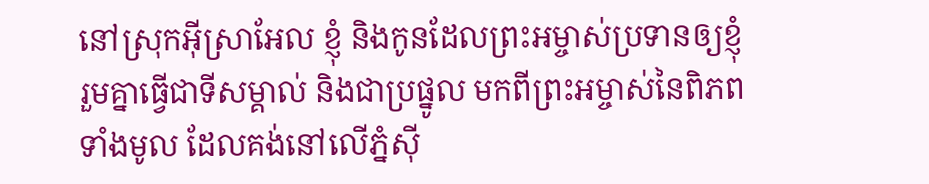នៅស្រុកអ៊ីស្រាអែល ខ្ញុំ និងកូនដែលព្រះអម្ចាស់ប្រទានឲ្យខ្ញុំ រួមគ្នាធ្វើជាទីសម្គាល់ និងជាប្រផ្នូល មកពីព្រះអម្ចាស់នៃពិភពទាំងមូល ដែលគង់នៅលើភ្នំស៊ី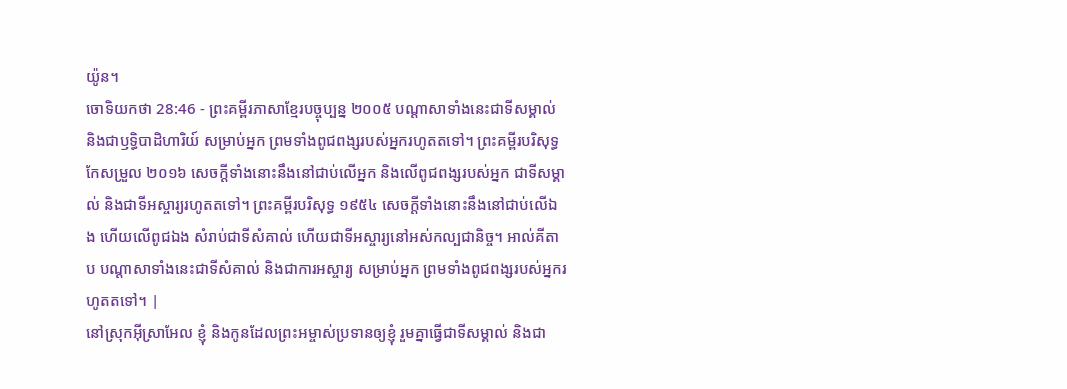យ៉ូន។
ចោទិយកថា 28:46 - ព្រះគម្ពីរភាសាខ្មែរបច្ចុប្បន្ន ២០០៥ បណ្ដាសាទាំងនេះជាទីសម្គាល់ និងជាឫទ្ធិបាដិហារិយ៍ សម្រាប់អ្នក ព្រមទាំងពូជពង្សរបស់អ្នករហូតតទៅ។ ព្រះគម្ពីរបរិសុទ្ធកែសម្រួល ២០១៦ សេចក្ដីទាំងនោះនឹងនៅជាប់លើអ្នក និងលើពូជពង្សរបស់អ្នក ជាទីសម្គាល់ និងជាទីអស្ចារ្យរហូតតទៅ។ ព្រះគម្ពីរបរិសុទ្ធ ១៩៥៤ សេចក្ដីទាំងនោះនឹងនៅជាប់លើឯង ហើយលើពូជឯង សំរាប់ជាទីសំគាល់ ហើយជាទីអស្ចារ្យនៅអស់កល្បជានិច្ច។ អាល់គីតាប បណ្តាសាទាំងនេះជាទីសំគាល់ និងជាការអស្ចារ្យ សម្រាប់អ្នក ព្រមទាំងពូជពង្សរបស់អ្នករហូតតទៅ។ |
នៅស្រុកអ៊ីស្រាអែល ខ្ញុំ និងកូនដែលព្រះអម្ចាស់ប្រទានឲ្យខ្ញុំ រួមគ្នាធ្វើជាទីសម្គាល់ និងជា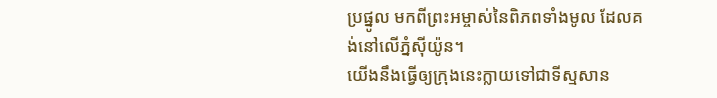ប្រផ្នូល មកពីព្រះអម្ចាស់នៃពិភពទាំងមូល ដែលគង់នៅលើភ្នំស៊ីយ៉ូន។
យើងនឹងធ្វើឲ្យក្រុងនេះក្លាយទៅជាទីស្មសាន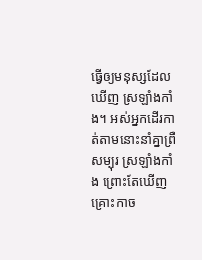ធ្វើឲ្យមនុស្សដែលឃើញ ស្រឡាំងកាំង។ អស់អ្នកដើរកាត់តាមនោះនាំគ្នាព្រឺសម្បុរ ស្រឡាំងកាំង ព្រោះតែឃើញគ្រោះកាច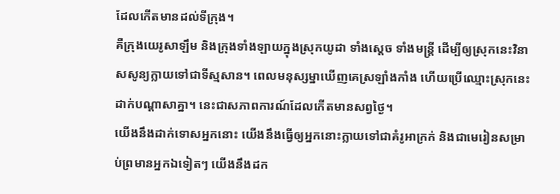ដែលកើតមានដល់ទីក្រុង។
គឺក្រុងយេរូសាឡឹម និងក្រុងទាំងឡាយក្នុងស្រុកយូដា ទាំងស្ដេច ទាំងមន្ត្រី ដើម្បីឲ្យស្រុកនេះវិនាសសូន្យក្លាយទៅជាទីស្មសាន។ ពេលមនុស្សម្នាឃើញគេស្រឡាំងកាំង ហើយប្រើឈ្មោះស្រុកនេះដាក់បណ្ដាសាគ្នា។ នេះជាសភាពការណ៍ដែលកើតមានសព្វថ្ងៃ។
យើងនឹងដាក់ទោសអ្នកនោះ យើងនឹងធ្វើឲ្យអ្នកនោះក្លាយទៅជាគំរូអាក្រក់ និងជាមេរៀនសម្រាប់ព្រមានអ្នកឯទៀតៗ យើងនឹងដក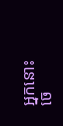អ្នកនោះចេ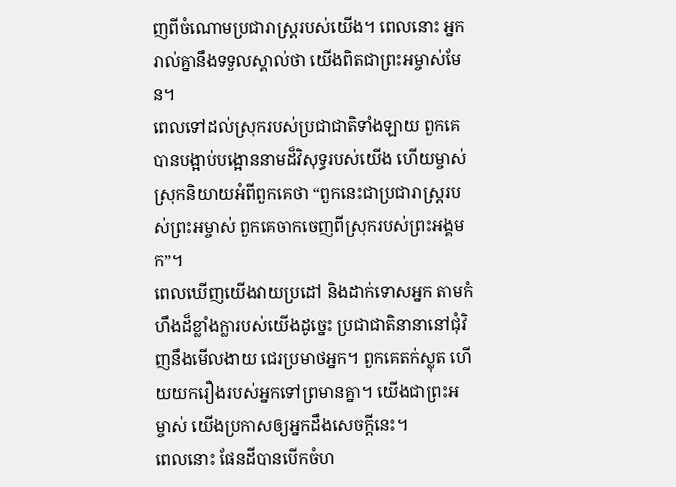ញពីចំណោមប្រជារាស្ត្ររបស់យើង។ ពេលនោះ អ្នករាល់គ្នានឹងទទួលស្គាល់ថា យើងពិតជាព្រះអម្ចាស់មែន។
ពេលទៅដល់ស្រុករបស់ប្រជាជាតិទាំងឡាយ ពួកគេបានបង្អាប់បង្អោននាមដ៏វិសុទ្ធរបស់យើង ហើយម្ចាស់ស្រុកនិយាយអំពីពួកគេថា “ពួកនេះជាប្រជារាស្ត្ររបស់ព្រះអម្ចាស់ ពួកគេចាកចេញពីស្រុករបស់ព្រះអង្គមក”។
ពេលឃើញយើងវាយប្រដៅ និងដាក់ទោសអ្នក តាមកំហឹងដ៏ខ្លាំងក្លារបស់យើងដូច្នេះ ប្រជាជាតិនានានៅជុំវិញនឹងមើលងាយ ជេរប្រមាថអ្នក។ ពួកគេតក់ស្លុត ហើយយករឿងរបស់អ្នកទៅព្រមានគ្នា។ យើងជាព្រះអម្ចាស់ យើងប្រកាសឲ្យអ្នកដឹងសេចក្ដីនេះ។
ពេលនោះ ផែនដីបានបើកចំហ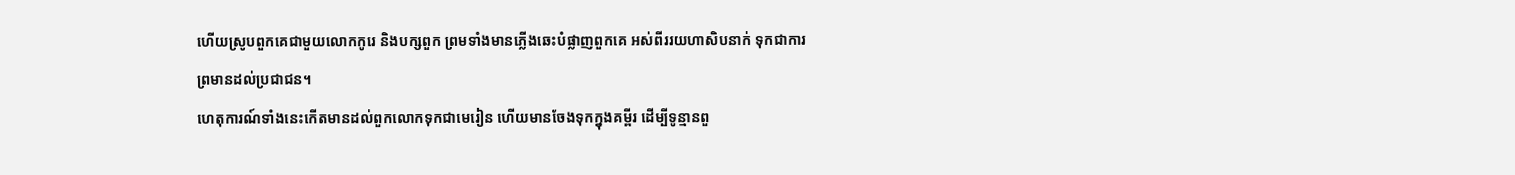ហើយស្រូបពួកគេជាមួយលោកកូរេ និងបក្សពួក ព្រមទាំងមានភ្លើងឆេះបំផ្លាញពួកគេ អស់ពីររយហាសិបនាក់ ទុកជាការព្រមានដល់ប្រជាជន។
ហេតុការណ៍ទាំងនេះកើតមានដល់ពួកលោកទុកជាមេរៀន ហើយមានចែងទុកក្នុងគម្ពីរ ដើម្បីទូន្មានពួ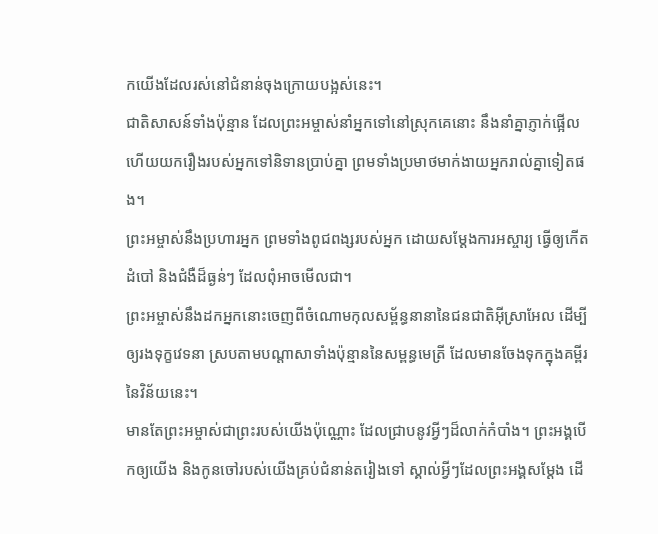កយើងដែលរស់នៅជំនាន់ចុងក្រោយបង្អស់នេះ។
ជាតិសាសន៍ទាំងប៉ុន្មាន ដែលព្រះអម្ចាស់នាំអ្នកទៅនៅស្រុកគេនោះ នឹងនាំគ្នាភ្ញាក់ផ្អើល ហើយយករឿងរបស់អ្នកទៅនិទានប្រាប់គ្នា ព្រមទាំងប្រមាថមាក់ងាយអ្នករាល់គ្នាទៀតផង។
ព្រះអម្ចាស់នឹងប្រហារអ្នក ព្រមទាំងពូជពង្សរបស់អ្នក ដោយសម្តែងការអស្ចារ្យ ធ្វើឲ្យកើតដំបៅ និងជំងឺដ៏ធ្ងន់ៗ ដែលពុំអាចមើលជា។
ព្រះអម្ចាស់នឹងដកអ្នកនោះចេញពីចំណោមកុលសម្ព័ន្ធនានានៃជនជាតិអ៊ីស្រាអែល ដើម្បីឲ្យរងទុក្ខវេទនា ស្របតាមបណ្ដាសាទាំងប៉ុន្មាននៃសម្ពន្ធមេត្រី ដែលមានចែងទុកក្នុងគម្ពីរនៃវិន័យនេះ។
មានតែព្រះអម្ចាស់ជាព្រះរបស់យើងប៉ុណ្ណោះ ដែលជ្រាបនូវអ្វីៗដ៏លាក់កំបាំង។ ព្រះអង្គបើកឲ្យយើង និងកូនចៅរបស់យើងគ្រប់ជំនាន់តរៀងទៅ ស្គាល់អ្វីៗដែលព្រះអង្គសម្តែង ដើ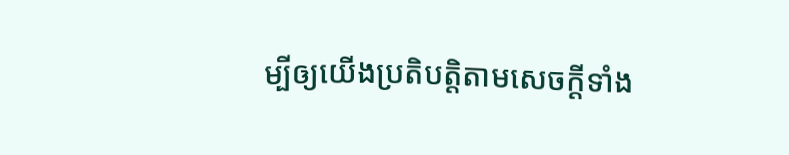ម្បីឲ្យយើងប្រតិបត្តិតាមសេចក្ដីទាំង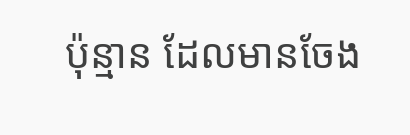ប៉ុន្មាន ដែលមានចែង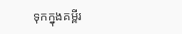ទុកក្នុងគម្ពីរ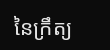នៃក្រឹត្យ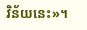វិន័យនេះ»។